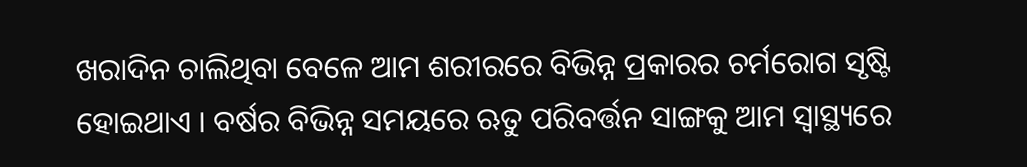ଖରାଦିନ ଚାଲିଥିବା ବେଳେ ଆମ ଶରୀରରେ ବିଭିନ୍ନ ପ୍ରକାରର ଚର୍ମରୋଗ ସୃଷ୍ଟି ହୋଇଥାଏ । ବର୍ଷର ବିଭିନ୍ନ ସମୟରେ ଋତୁ ପରିବର୍ତ୍ତନ ସାଙ୍ଗକୁ ଆମ ସ୍ୱାସ୍ଥ୍ୟରେ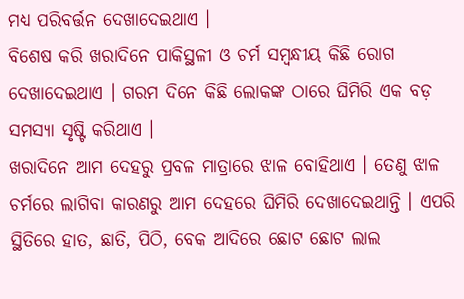ମଧ୍ୟ ପରିବର୍ତ୍ତନ ଦେଖାଦେଇଥାଏ ।
ବିଶେଷ କରି ଖରାଦିନେ ପାକିସ୍ଥଳୀ ଓ ଚର୍ମ ସମ୍ବନ୍ଧୀୟ କିଛି ରୋଗ ଦେଖାଦେଇଥାଏ । ଗରମ ଦିନେ କିଛି ଲୋକଙ୍କ ଠାରେ ଘିମିରି ଏକ ବଡ଼ ସମସ୍ୟା ସୃଷ୍ଟି କରିଥାଏ ।
ଖରାଦିନେ ଆମ ଦେହରୁ ପ୍ରବଳ ମାତ୍ରାରେ ଝାଳ ବୋହିଥାଏ । ତେଣୁ ଝାଳ ଚର୍ମରେ ଲାଗିବା କାରଣରୁ ଆମ ଦେହରେ ଘିମିରି ଦେଖାଦେଇଥାନ୍ତି । ଏପରି ସ୍ଥିତିରେ ହାତ, ଛାତି, ପିଠି, ବେକ ଆଦିରେ ଛୋଟ ଛୋଟ ଲାଲ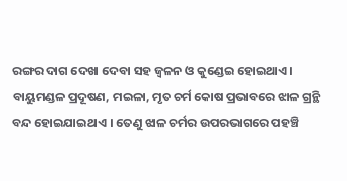ରଙ୍ଗର ଦାଗ ଦେଖା ଦେବା ସହ ଜ୍ୱଳନ ଓ କୁଣ୍ଡେଇ ହୋଇଥାଏ ।
ବାୟୁମଣ୍ଡଳ ପ୍ରଦୂଷଣ, ମଇଳା, ମୃତ ଚର୍ମ କୋଷ ପ୍ରଭାବରେ ଝାଳ ଗ୍ରନ୍ଥି ବନ୍ଦ ହୋଇଯାଇଥାଏ । ତେଣୁ ଝାଳ ଚର୍ମର ଉପରଭାଗରେ ପହଞ୍ଚି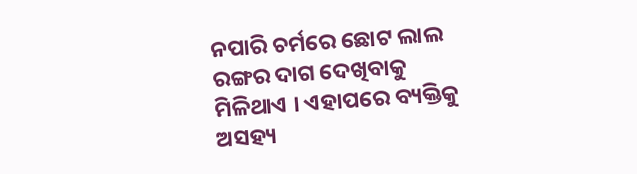ନପାରି ଚର୍ମରେ ଛୋଟ ଲାଲ ରଙ୍ଗର ଦାଗ ଦେଖିବାକୁ ମିଳିଥାଏ । ଏହାପରେ ବ୍ୟକ୍ତିକୁ ଅସହ୍ୟ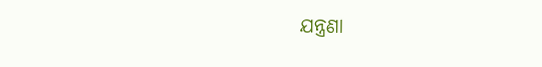ଯନ୍ତ୍ରଣା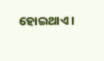ହୋଇଥାଏ ।